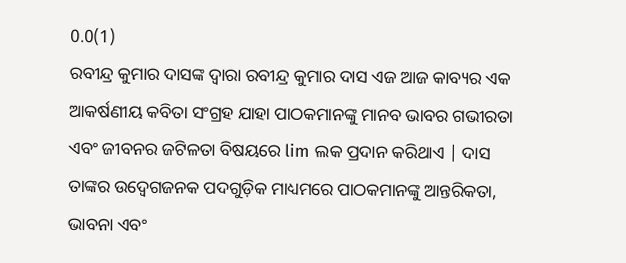0.0(1)
ରବୀନ୍ଦ୍ର କୁମାର ଦାସଙ୍କ ଦ୍ୱାରା ରବୀନ୍ଦ୍ର କୁମାର ଦାସ ଏଜ ଆଜ କାବ୍ୟର ଏକ ଆକର୍ଷଣୀୟ କବିତା ସଂଗ୍ରହ ଯାହା ପାଠକମାନଙ୍କୁ ମାନବ ଭାବର ଗଭୀରତା ଏବଂ ଜୀବନର ଜଟିଳତା ବିଷୟରେ lim ଲକ ପ୍ରଦାନ କରିଥାଏ | ଦାସ ତାଙ୍କର ଉଦ୍ବେଗଜନକ ପଦଗୁଡ଼ିକ ମାଧ୍ୟମରେ ପାଠକମାନଙ୍କୁ ଆନ୍ତରିକତା, ଭାବନା ଏବଂ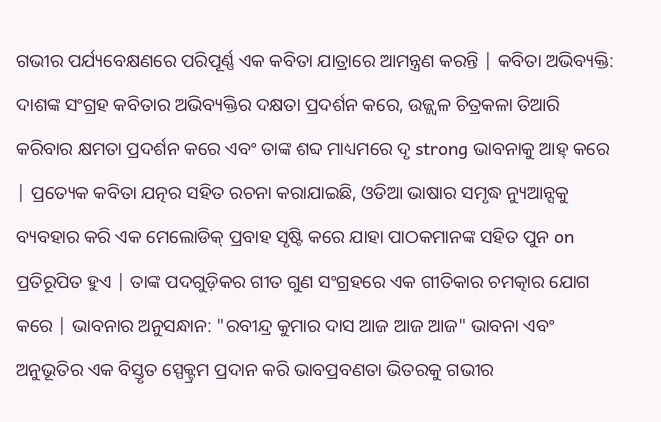ଗଭୀର ପର୍ଯ୍ୟବେକ୍ଷଣରେ ପରିପୂର୍ଣ୍ଣ ଏକ କବିତା ଯାତ୍ରାରେ ଆମନ୍ତ୍ରଣ କରନ୍ତି | କବିତା ଅଭିବ୍ୟକ୍ତି: ଦାଶଙ୍କ ସଂଗ୍ରହ କବିତାର ଅଭିବ୍ୟକ୍ତିର ଦକ୍ଷତା ପ୍ରଦର୍ଶନ କରେ, ଉଜ୍ଜ୍ୱଳ ଚିତ୍ରକଳା ତିଆରି କରିବାର କ୍ଷମତା ପ୍ରଦର୍ଶନ କରେ ଏବଂ ତାଙ୍କ ଶବ୍ଦ ମାଧ୍ୟମରେ ଦୃ strong ଭାବନାକୁ ଆହ୍ କରେ | ପ୍ରତ୍ୟେକ କବିତା ଯତ୍ନର ସହିତ ରଚନା କରାଯାଇଛି, ଓଡିଆ ଭାଷାର ସମୃଦ୍ଧ ନ୍ୟୁଆନ୍ସକୁ ବ୍ୟବହାର କରି ଏକ ମେଲୋଡିକ୍ ପ୍ରବାହ ସୃଷ୍ଟି କରେ ଯାହା ପାଠକମାନଙ୍କ ସହିତ ପୁନ on ପ୍ରତିରୂପିତ ହୁଏ | ତାଙ୍କ ପଦଗୁଡ଼ିକର ଗୀତ ଗୁଣ ସଂଗ୍ରହରେ ଏକ ଗୀତିକାର ଚମତ୍କାର ଯୋଗ କରେ | ଭାବନାର ଅନୁସନ୍ଧାନ: "ରବୀନ୍ଦ୍ର କୁମାର ଦାସ ଆଜ ଆଜ ଆଜ" ଭାବନା ଏବଂ ଅନୁଭୂତିର ଏକ ବିସ୍ତୃତ ସ୍ପେକ୍ଟ୍ରମ ପ୍ରଦାନ କରି ଭାବପ୍ରବଣତା ଭିତରକୁ ଗଭୀର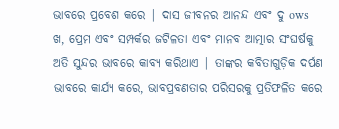ଭାବରେ ପ୍ରବେଶ କରେ | ଦାସ ଜୀବନର ଆନନ୍ଦ ଏବଂ ଦୁ ows ଖ, ପ୍ରେମ ଏବଂ ସମ୍ପର୍କର ଜଟିଳତା ଏବଂ ମାନବ ଆତ୍ମାର ସଂଘର୍ଷକୁ ଅତି ସୁନ୍ଦର ଭାବରେ କାବ୍ୟ କରିଥାଏ | ତାଙ୍କର କବିତାଗୁଡ଼ିକ ଦର୍ପଣ ଭାବରେ କାର୍ଯ୍ୟ କରେ, ଭାବପ୍ରବଣତାର ପରିସରକୁ ପ୍ରତିଫଳିତ କରେ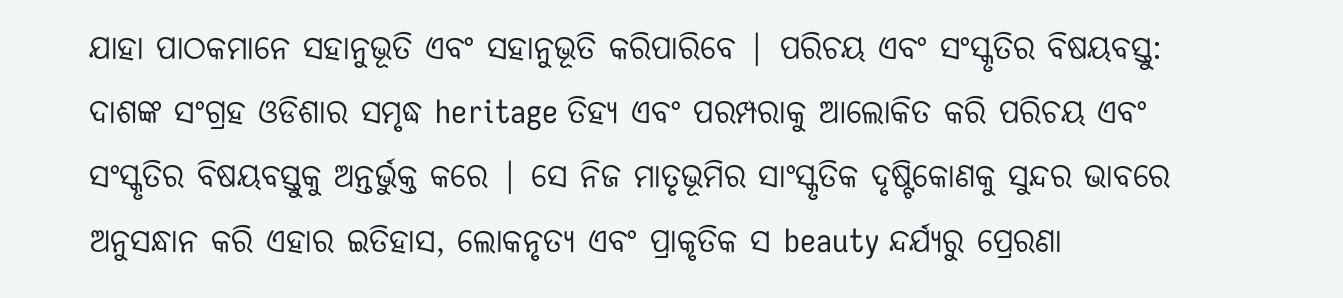ଯାହା ପାଠକମାନେ ସହାନୁଭୂତି ଏବଂ ସହାନୁଭୂତି କରିପାରିବେ | ପରିଚୟ ଏବଂ ସଂସ୍କୃତିର ବିଷୟବସ୍ତୁ: ଦାଶଙ୍କ ସଂଗ୍ରହ ଓଡିଶାର ସମୃଦ୍ଧ heritage ତିହ୍ୟ ଏବଂ ପରମ୍ପରାକୁ ଆଲୋକିତ କରି ପରିଚୟ ଏବଂ ସଂସ୍କୃତିର ବିଷୟବସ୍ତୁକୁ ଅନ୍ତର୍ଭୁକ୍ତ କରେ | ସେ ନିଜ ମାତୃଭୂମିର ସାଂସ୍କୃତିକ ଦୃଷ୍ଟିକୋଣକୁ ସୁନ୍ଦର ଭାବରେ ଅନୁସନ୍ଧାନ କରି ଏହାର ଇତିହାସ, ଲୋକନୃତ୍ୟ ଏବଂ ପ୍ରାକୃତିକ ସ beauty ନ୍ଦର୍ଯ୍ୟରୁ ପ୍ରେରଣା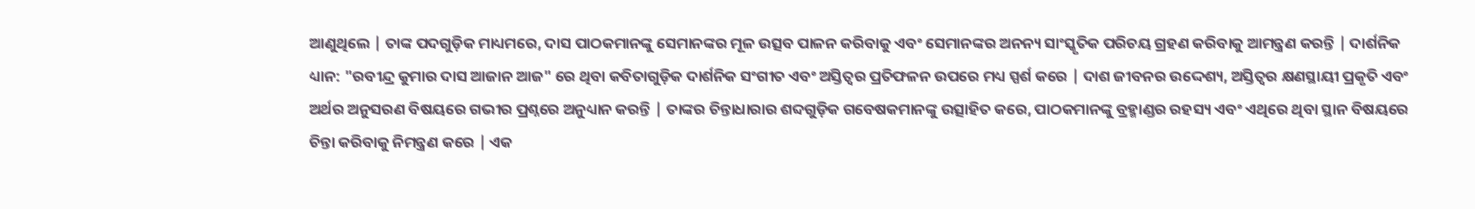ଆଣୁଥିଲେ | ତାଙ୍କ ପଦଗୁଡ଼ିକ ମାଧ୍ୟମରେ, ଦାସ ପାଠକମାନଙ୍କୁ ସେମାନଙ୍କର ମୂଳ ଉତ୍ସବ ପାଳନ କରିବାକୁ ଏବଂ ସେମାନଙ୍କର ଅନନ୍ୟ ସାଂସ୍କୃତିକ ପରିଚୟ ଗ୍ରହଣ କରିବାକୁ ଆମନ୍ତ୍ରଣ କରନ୍ତି | ଦାର୍ଶନିକ ଧ୍ୟାନ: "ରବୀନ୍ଦ୍ର କୁମାର ଦାସ ଆଜାନ ଆଜ" ରେ ଥିବା କବିତାଗୁଡ଼ିକ ଦାର୍ଶନିକ ସଂଗୀତ ଏବଂ ଅସ୍ତିତ୍ୱର ପ୍ରତିଫଳନ ଉପରେ ମଧ୍ୟ ସ୍ପର୍ଶ କରେ | ଦାଶ ଜୀବନର ଉଦ୍ଦେଶ୍ୟ, ଅସ୍ତିତ୍ୱର କ୍ଷଣସ୍ଥାୟୀ ପ୍ରକୃତି ଏବଂ ଅର୍ଥର ଅନୁସରଣ ବିଷୟରେ ଗଭୀର ପ୍ରଶ୍ନରେ ଅନୁଧ୍ୟାନ କରନ୍ତି | ତାଙ୍କର ଚିନ୍ତାଧାରାର ଶବ୍ଦଗୁଡ଼ିକ ଗବେଷକମାନଙ୍କୁ ଉତ୍ସାହିତ କରେ, ପାଠକମାନଙ୍କୁ ବ୍ରହ୍ମାଣ୍ଡର ରହସ୍ୟ ଏବଂ ଏଥିରେ ଥିବା ସ୍ଥାନ ବିଷୟରେ ଚିନ୍ତା କରିବାକୁ ନିମନ୍ତ୍ରଣ କରେ | ଏକ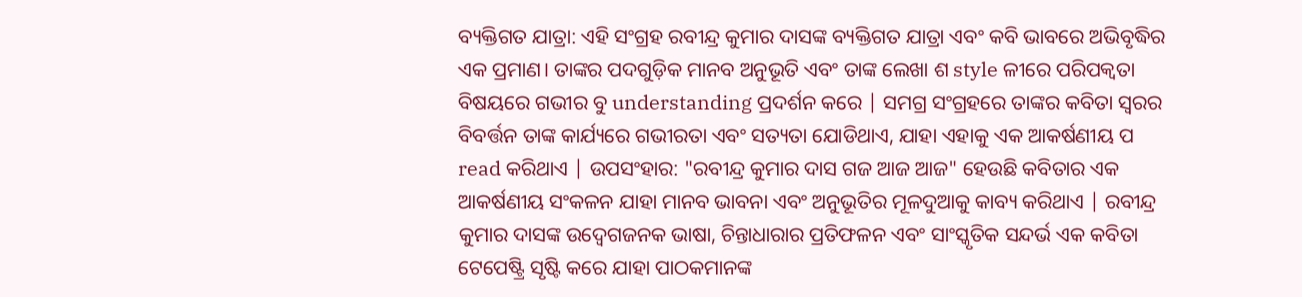ବ୍ୟକ୍ତିଗତ ଯାତ୍ରା: ଏହି ସଂଗ୍ରହ ରବୀନ୍ଦ୍ର କୁମାର ଦାସଙ୍କ ବ୍ୟକ୍ତିଗତ ଯାତ୍ରା ଏବଂ କବି ଭାବରେ ଅଭିବୃଦ୍ଧିର ଏକ ପ୍ରମାଣ। ତାଙ୍କର ପଦଗୁଡ଼ିକ ମାନବ ଅନୁଭୂତି ଏବଂ ତାଙ୍କ ଲେଖା ଶ style ଳୀରେ ପରିପକ୍ୱତା ବିଷୟରେ ଗଭୀର ବୁ understanding ପ୍ରଦର୍ଶନ କରେ | ସମଗ୍ର ସଂଗ୍ରହରେ ତାଙ୍କର କବିତା ସ୍ୱରର ବିବର୍ତ୍ତନ ତାଙ୍କ କାର୍ଯ୍ୟରେ ଗଭୀରତା ଏବଂ ସତ୍ୟତା ଯୋଡିଥାଏ, ଯାହା ଏହାକୁ ଏକ ଆକର୍ଷଣୀୟ ପ read କରିଥାଏ | ଉପସଂହାର: "ରବୀନ୍ଦ୍ର କୁମାର ଦାସ ଗଜ ଆଜ ଆଜ" ହେଉଛି କବିତାର ଏକ ଆକର୍ଷଣୀୟ ସଂକଳନ ଯାହା ମାନବ ଭାବନା ଏବଂ ଅନୁଭୂତିର ମୂଳଦୁଆକୁ କାବ୍ୟ କରିଥାଏ | ରବୀନ୍ଦ୍ର କୁମାର ଦାସଙ୍କ ଉଦ୍ବେଗଜନକ ଭାଷା, ଚିନ୍ତାଧାରାର ପ୍ରତିଫଳନ ଏବଂ ସାଂସ୍କୃତିକ ସନ୍ଦର୍ଭ ଏକ କବିତା ଟେପେଷ୍ଟ୍ରି ସୃଷ୍ଟି କରେ ଯାହା ପାଠକମାନଙ୍କ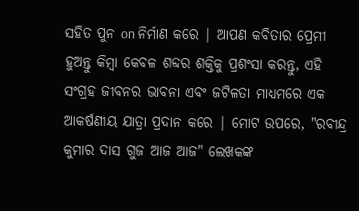ସହିତ ପୁନ on ନିର୍ମାଣ କରେ | ଆପଣ କବିତାର ପ୍ରେମୀ ହୁଅନ୍ତୁ କିମ୍ବା କେବଳ ଶବ୍ଦର ଶକ୍ତିକୁ ପ୍ରଶଂସା କରନ୍ତୁ, ଏହି ସଂଗ୍ରହ ଜୀବନର ଭାବନା ଏବଂ ଜଟିଳତା ମାଧ୍ୟମରେ ଏକ ଆକର୍ଷଣୀୟ ଯାତ୍ରା ପ୍ରଦାନ କରେ | ମୋଟ ଉପରେ, "ରବୀନ୍ଦ୍ର କୁମାର ଦାସ ଗୁଜ ଆଜ ଆଜ" ଲେଖକଙ୍କ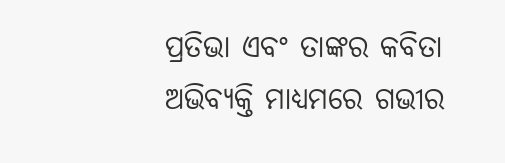ପ୍ରତିଭା ଏବଂ ତାଙ୍କର କବିତା ଅଭିବ୍ୟକ୍ତି ମାଧ୍ୟମରେ ଗଭୀର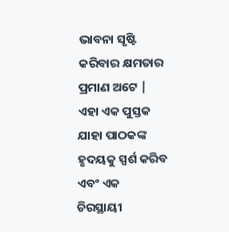ଭାବନା ସୃଷ୍ଟି କରିବାର କ୍ଷମତାର ପ୍ରମାଣ ଅଟେ | ଏହା ଏକ ପୁସ୍ତକ ଯାହା ପାଠକଙ୍କ ହୃଦୟକୁ ସ୍ପର୍ଶ କରିବ ଏବଂ ଏକ ଚିରସ୍ଥାୟୀ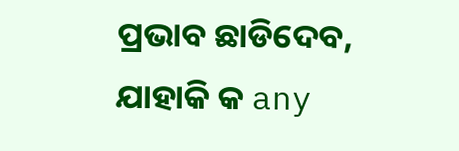ପ୍ରଭାବ ଛାଡିଦେବ, ଯାହାକି କ any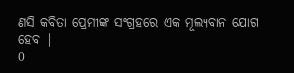ଣସି କବିତା ପ୍ରେମୀଙ୍କ ସଂଗ୍ରହରେ ଏକ ମୂଲ୍ୟବାନ ଯୋଗ ହେବ |
0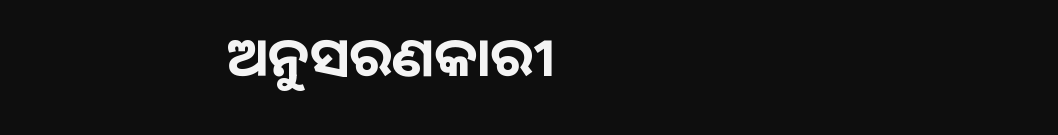ଅନୁସରଣକାରୀ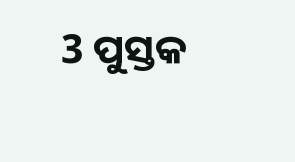3 ପୁସ୍ତକ